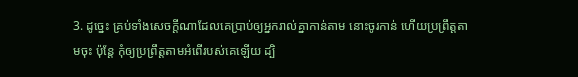3. ដូច្នេះ គ្រប់ទាំងសេចក្ដីណាដែលគេប្រាប់ឲ្យអ្នករាល់គ្នាកាន់តាម នោះចូរកាន់ ហើយប្រព្រឹត្តតាមចុះ ប៉ុន្តែ កុំឲ្យប្រព្រឹត្តតាមអំពើរបស់គេឡើយ ដ្បិ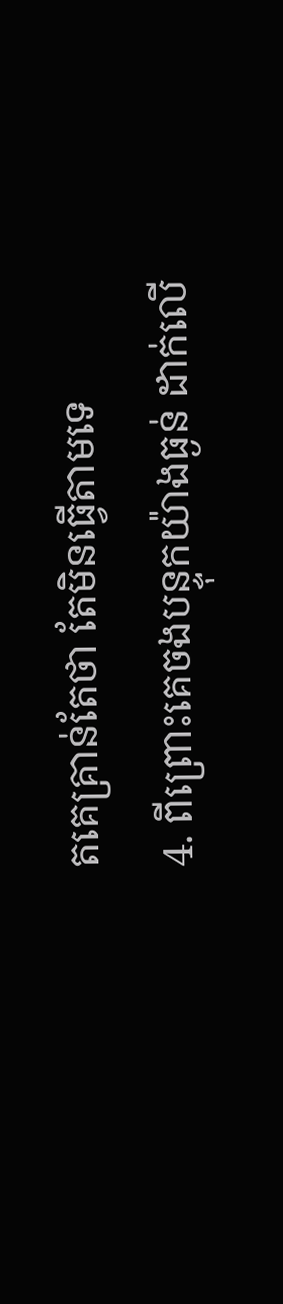តគេគ្រាន់តែថា តែមិនធ្វើតាមទេ
4. ពីព្រោះគេចងបន្ទុកយ៉ាងធ្ងន់ ដាក់លើ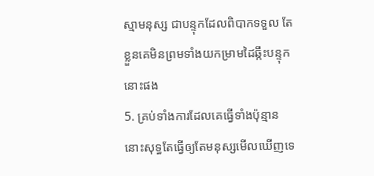ស្មាមនុស្ស ជាបន្ទុកដែលពិបាកទទួល តែខ្លួនគេមិនព្រមទាំងយកម្រាមដៃឆ្កឹះបន្ទុកនោះផង
5. គ្រប់ទាំងការដែលគេធ្វើទាំងប៉ុន្មាន នោះសុទ្ធតែធ្វើឲ្យតែមនុស្សមើលឃើញទេ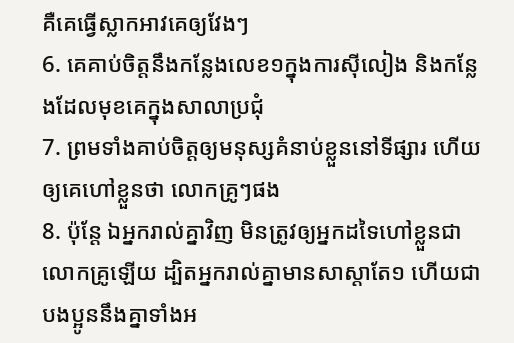គឺគេធ្វើស្លាកអាវគេឲ្យវែងៗ
6. គេគាប់ចិត្តនឹងកន្លែងលេខ១ក្នុងការស៊ីលៀង និងកន្លែងដែលមុខគេក្នុងសាលាប្រជុំ
7. ព្រមទាំងគាប់ចិត្តឲ្យមនុស្សគំនាប់ខ្លួននៅទីផ្សារ ហើយឲ្យគេហៅខ្លួនថា លោកគ្រូៗផង
8. ប៉ុន្តែ ឯអ្នករាល់គ្នាវិញ មិនត្រូវឲ្យអ្នកដទៃហៅខ្លួនជាលោកគ្រូឡើយ ដ្បិតអ្នករាល់គ្នាមានសាស្តាតែ១ ហើយជាបងប្អូននឹងគ្នាទាំងអ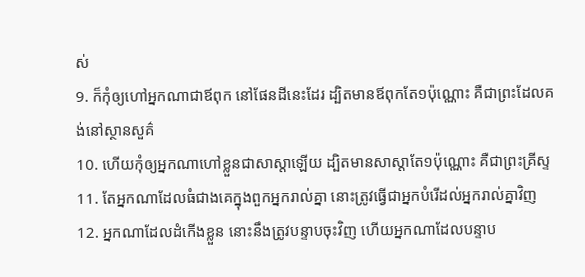ស់
9. ក៏កុំឲ្យហៅអ្នកណាជាឪពុក នៅផែនដីនេះដែរ ដ្បិតមានឪពុកតែ១ប៉ុណ្ណោះ គឺជាព្រះដែលគង់នៅស្ថានសួគ៌
10. ហើយកុំឲ្យអ្នកណាហៅខ្លួនជាសាស្តាឡើយ ដ្បិតមានសាស្តាតែ១ប៉ុណ្ណោះ គឺជាព្រះគ្រីស្ទ
11. តែអ្នកណាដែលធំជាងគេក្នុងពួកអ្នករាល់គ្នា នោះត្រូវធ្វើជាអ្នកបំរើដល់អ្នករាល់គ្នាវិញ
12. អ្នកណាដែលដំកើងខ្លួន នោះនឹងត្រូវបន្ទាបចុះវិញ ហើយអ្នកណាដែលបន្ទាប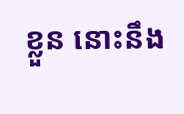ខ្លួន នោះនឹង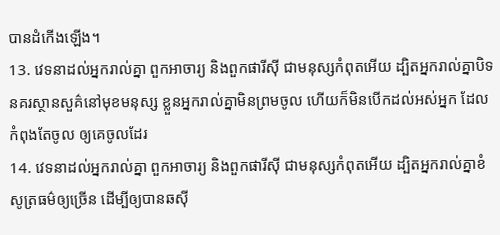បានដំកើងឡើង។
13. វេទនាដល់អ្នករាល់គ្នា ពួកអាចារ្យ និងពួកផារីស៊ី ជាមនុស្សកំពុតអើយ ដ្បិតអ្នករាល់គ្នាបិទនគរស្ថានសួគ៌នៅមុខមនុស្ស ខ្លួនអ្នករាល់គ្នាមិនព្រមចូល ហើយក៏មិនបើកដល់អស់អ្នក ដែលកំពុងតែចូល ឲ្យគេចូលដែរ
14. វេទនាដល់អ្នករាល់គ្នា ពួកអាចារ្យ និងពួកផារីស៊ី ជាមនុស្សកំពុតអើយ ដ្បិតអ្នករាល់គ្នាខំសូត្រធម៌ឲ្យច្រើន ដើម្បីឲ្យបានឆស៊ី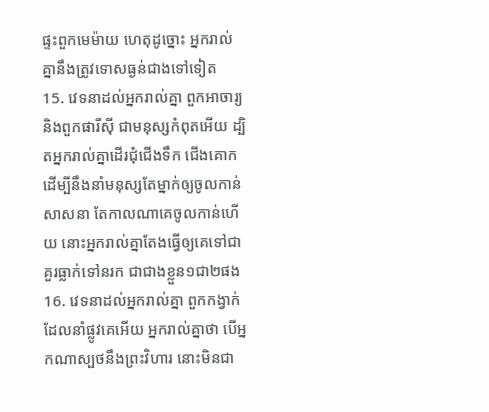ផ្ទះពួកមេម៉ាយ ហេតុដូច្នោះ អ្នករាល់គ្នានឹងត្រូវទោសធ្ងន់ជាងទៅទៀត
15. វេទនាដល់អ្នករាល់គ្នា ពួកអាចារ្យ និងពួកផារីស៊ី ជាមនុស្សកំពុតអើយ ដ្បិតអ្នករាល់គ្នាដើរជុំជើងទឹក ជើងគោក ដើម្បីនឹងនាំមនុស្សតែម្នាក់ឲ្យចូលកាន់សាសនា តែកាលណាគេចូលកាន់ហើយ នោះអ្នករាល់គ្នាតែងធ្វើឲ្យគេទៅជាគួរធ្លាក់ទៅនរក ជាជាងខ្លួន១ជា២ផង
16. វេទនាដល់អ្នករាល់គ្នា ពួកកង្វាក់ដែលនាំផ្លូវគេអើយ អ្នករាល់គ្នាថា បើអ្នកណាស្បថនឹងព្រះវិហារ នោះមិនជា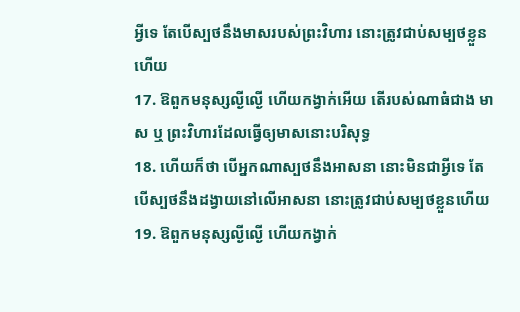អ្វីទេ តែបើស្បថនឹងមាសរបស់ព្រះវិហារ នោះត្រូវជាប់សម្បថខ្លួនហើយ
17. ឱពួកមនុស្សល្ងីល្ងើ ហើយកង្វាក់អើយ តើរបស់ណាធំជាង មាស ឬ ព្រះវិហារដែលធ្វើឲ្យមាសនោះបរិសុទ្ធ
18. ហើយក៏ថា បើអ្នកណាស្បថនឹងអាសនា នោះមិនជាអ្វីទេ តែបើស្បថនឹងដង្វាយនៅលើអាសនា នោះត្រូវជាប់សម្បថខ្លួនហើយ
19. ឱពួកមនុស្សល្ងីល្ងើ ហើយកង្វាក់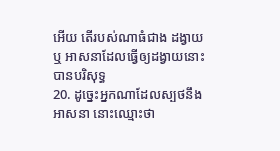អើយ តើរបស់ណាធំជាង ដង្វាយ ឬ អាសនាដែលធ្វើឲ្យដង្វាយនោះបានបរិសុទ្ធ
20. ដូច្នេះអ្នកណាដែលស្បថនឹងអាសនា នោះឈ្មោះថា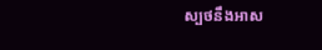ស្បថនឹងអាស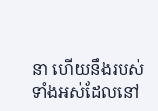នា ហើយនឹងរបស់ទាំងអស់ដែលនៅ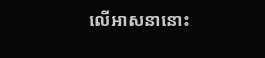លើអាសនានោះ